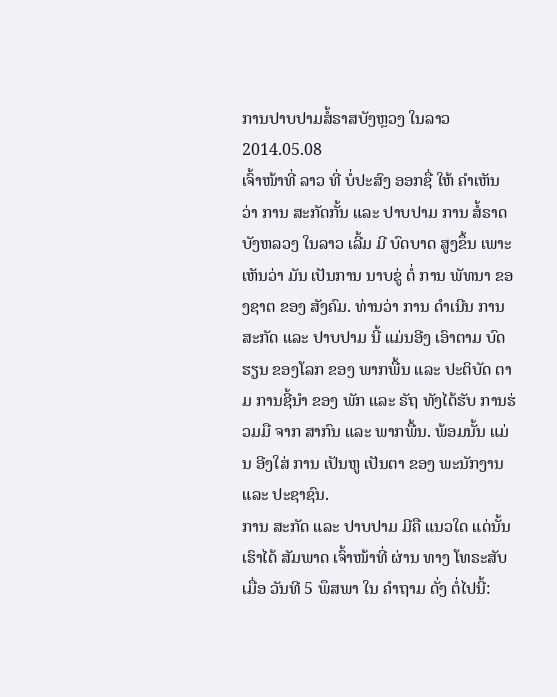ການປາບປາມສໍ້ຣາສບັງຫຼວງ ໃນລາວ
2014.05.08
ເຈົ້າໜ້າທີ່ ລາວ ທີ່ ບໍ່ປະສົງ ອອກຊື່ ໃຫ້ ຄໍາເຫັນ ວ່າ ການ ສະກັດກັ້ນ ແລະ ປາບປາມ ການ ສໍ້ຣາດ ບັງຫລວງ ໃນລາວ ເລີ້ມ ມີ ບົດບາດ ສູງຂຶ້ນ ເພາະ ເຫັນວ່າ ມັນ ເປັນການ ນາບຂູ່ ຕໍ່ ການ ພັທນາ ຂອງຊາຕ ຂອງ ສັງຄົມ. ທ່ານວ່າ ການ ດໍາເນີນ ການສະກັດ ແລະ ປາບປາມ ນີ້ ແມ່ນອີງ ເອົາຕາມ ບົດຮຽນ ຂອງໂລກ ຂອງ ພາກພື້ນ ແລະ ປະຕິບັດ ຕາມ ການຊີ້ນໍາ ຂອງ ພັກ ແລະ ຣັຖ ທັງໄດ້ຮັບ ການຮ່ວມມື ຈາກ ສາກົນ ແລະ ພາກພື້ນ. ພ້ອມນັ້ນ ແມ່ນ ອີງໃສ່ ການ ເປັນຫູ ເປັນຕາ ຂອງ ພະນັກງານ ແລະ ປະຊາຊົນ.
ການ ສະກັດ ແລະ ປາບປາມ ມີຄື ແນວໃດ ແດ່ນັ້ນ ເຮົາໄດ້ ສັມພາດ ເຈົ້າໜ້າທີ່ ຜ່ານ ທາງ ໂທຣະສັບ ເມື່ອ ວັນທີ 5 ພຶສພາ ໃນ ຄໍາຖາມ ດັ່ງ ຕໍ່ໄປນີ້: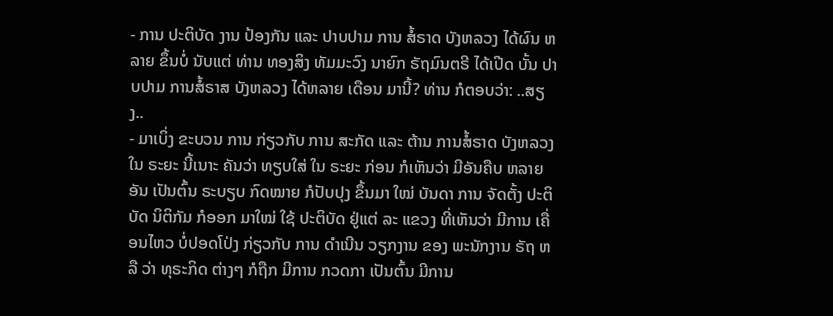- ການ ປະຕິບັດ ງານ ປ້ອງກັນ ແລະ ປາບປາມ ການ ສໍ້ຣາດ ບັງຫລວງ ໄດ້ຜົນ ຫລາຍ ຂຶ້ນບໍ່ ນັບແຕ່ ທ່ານ ທອງສິງ ທັມມະວົງ ນາຍົກ ຣັຖມົນຕຣີ ໄດ້ເປີດ ບັ້ນ ປາບປາມ ການສໍ້ຣາສ ບັງຫລວງ ໄດ້ຫລາຍ ເດືອນ ມານີ້? ທ່ານ ກໍຕອບວ່າ: ..ສຽງ..
- ມາເບິ່ງ ຂະບວນ ການ ກ່ຽວກັບ ການ ສະກັດ ແລະ ຕ້ານ ການສໍ້ຣາດ ບັງຫລວງ ໃນ ຣະຍະ ນີ້ເນາະ ຄັນວ່າ ທຽບໃສ່ ໃນ ຣະຍະ ກ່ອນ ກໍເຫັນວ່າ ມີອັນຄືບ ຫລາຍອັນ ເປັນຕົ້ນ ຣະບຽບ ກົດໝາຍ ກໍປັບປຸງ ຂຶ້ນມາ ໃໝ່ ບັນດາ ການ ຈັດຕັ້ງ ປະຕິບັດ ນິຕິກັມ ກໍອອກ ມາໃໝ່ ໃຊ້ ປະຕິບັດ ຢູ່ແຕ່ ລະ ແຂວງ ທີ່ເຫັນວ່າ ມີການ ເຄື່ອນໄຫວ ບໍ່ປອດໂປ່ງ ກ່ຽວກັບ ການ ດໍາເນີນ ວຽກງານ ຂອງ ພະນັກງານ ຣັຖ ຫລື ວ່າ ທຸຣະກິດ ຕ່າງໆ ກໍຖືກ ມີການ ກວດກາ ເປັນຕົ້ນ ມີການ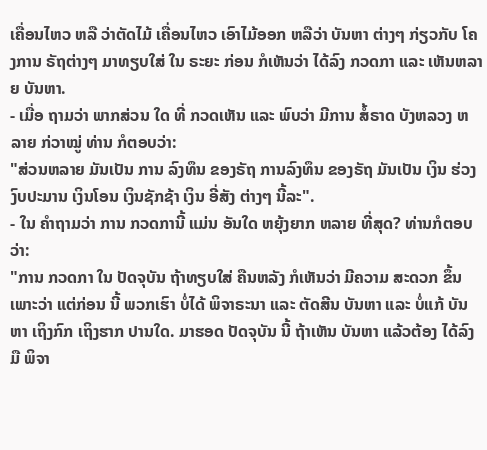ເຄື່ອນໄຫວ ຫລື ວ່າຕັດໄມ້ ເຄື່ອນໄຫວ ເອົາໄມ້ອອກ ຫລືວ່າ ບັນຫາ ຕ່າງໆ ກ່ຽວກັບ ໂຄງການ ຣັຖຕ່າງໆ ມາທຽບໃສ່ ໃນ ຣະຍະ ກ່ອນ ກໍເຫັນວ່າ ໄດ້ລົງ ກວດກາ ແລະ ເຫັນຫລາຍ ບັນຫາ.
- ເມື່ອ ຖາມວ່າ ພາກສ່ວນ ໃດ ທີ່ ກວດເຫັນ ແລະ ພົບວ່າ ມີການ ສໍ້ຣາດ ບັງຫລວງ ຫລາຍ ກ່ວາໝູ່ ທ່ານ ກໍຕອບວ່າ:
"ສ່ວນຫລາຍ ມັນເປັນ ການ ລົງທຶນ ຂອງຣັຖ ການລົງທຶນ ຂອງຣັຖ ມັນເປັນ ເງິນ ຮ່ວງ ງົບປະມານ ເງິນໂອນ ເງິນຊັກຊ້າ ເງິນ ອີ່ສັງ ຕ່າງໆ ນີ້ລະ".
- ໃນ ຄໍາຖາມວ່າ ການ ກວດການີ້ ແມ່ນ ອັນໃດ ຫຍຸ້ງຍາກ ຫລາຍ ທີ່ສຸດ? ທ່ານກໍຕອບວ່າ:
"ການ ກວດກາ ໃນ ປັດຈຸບັນ ຖ້າທຽບໃສ່ ຄືນຫລັງ ກໍເຫັນວ່າ ມີຄວາມ ສະດວກ ຂຶ້ນ ເພາະວ່າ ແຕ່ກ່ອນ ນີ້ ພວກເຮົາ ບໍ່ໄດ້ ພິຈາຣະນາ ແລະ ຕັດສີນ ບັນຫາ ແລະ ບໍ່ແກ້ ບັນຫາ ເຖິງກົກ ເຖິງຮາກ ປານໃດ. ມາຮອດ ປັດຈຸບັນ ນີ້ ຖ້າເຫັນ ບັນຫາ ແລ້ວຕ້ອງ ໄດ້ລົງມື ພິຈາ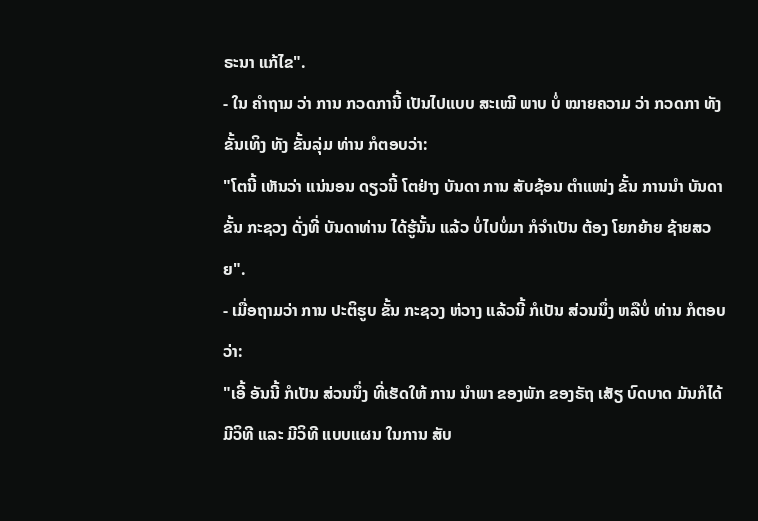ຣະນາ ແກ້ໄຂ".
- ໃນ ຄໍາຖາມ ວ່າ ການ ກວດການີ້ ເປັນໄປແບບ ສະເໝີ ພາບ ບໍ່ ໝາຍຄວາມ ວ່າ ກວດກາ ທັງ ຂັ້ນເທິງ ທັງ ຂັ້ນລຸ່ມ ທ່ານ ກໍຕອບວ່າ:
"ໂຕນີ້ ເຫັນວ່າ ແນ່ນອນ ດຽວນີ້ ໂຕຢ່າງ ບັນດາ ການ ສັບຊ້ອນ ຕໍາແໜ່ງ ຂັ້ນ ການນໍາ ບັນດາ ຂັ້ນ ກະຊວງ ດັ່ງທີ່ ບັນດາທ່ານ ໄດ້ຮູ້ນັ້ນ ແລ້ວ ບໍ່ໄປບໍ່ມາ ກໍຈໍາເປັນ ຕ້ອງ ໂຍກຍ້າຍ ຊ້າຍສວຍ".
- ເມື່ອຖາມວ່າ ການ ປະຕິຮູບ ຂັ້ນ ກະຊວງ ຫ່ວາງ ແລ້ວນີ້ ກໍເປັນ ສ່ວນນຶ່ງ ຫລືບໍ່ ທ່ານ ກໍຕອບວ່າ:
"ເອີ້ ອັນນີ້ ກໍເປັນ ສ່ວນນຶ່ງ ທີ່ເຮັດໃຫ້ ການ ນໍາພາ ຂອງພັກ ຂອງຣັຖ ເສັຽ ບົດບາດ ມັນກໍໄດ້ ມີວິທີ ແລະ ມີວິທີ ແບບແຜນ ໃນການ ສັບ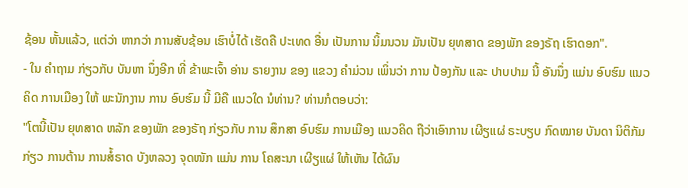ຊ້ອນ ຫັ້ນແລ້ວ, ແຕ່ວ່າ ຫາກວ່າ ການສັບຊ້ອນ ເຮົາບໍ່ໄດ້ ເຮັດຄື ປະເທດ ອື່ນ ເປັນການ ນິ້ມນວນ ມັນເປັນ ຍຸທສາດ ຂອງພັກ ຂອງຣັຖ ເຮົາດອກ".
- ໃນ ຄໍາຖາມ ກ່ຽວກັບ ບັນຫາ ນຶ່ງອີກ ທີ່ ຂ້າພະເຈົ້າ ອ່ານ ຣາຍງານ ຂອງ ແຂວງ ຄໍາມ່ວນ ເພິ່ນວ່າ ການ ປ້ອງກັນ ແລະ ປາບປາມ ນີ້ ອັນນຶ່ງ ແມ່ນ ອົບຮົມ ແນວຄິດ ການເມືອງ ໃຫ້ ພະນັກງານ ການ ອົບຮົມ ນີ້ ມີຄື ແນວໃດ ນໍທ່ານ? ທ່ານກໍຕອບວ່າ:
"ໂຕນີ້ເປັນ ຍຸທສາດ ຫລັກ ຂອງພັກ ຂອງຣັຖ ກ່ຽວກັບ ການ ສຶກສາ ອົບຮົມ ການເມືອງ ແນວຄິດ ຖືວ່າເອົາການ ເຜີຽແຜ່ ຣະບຽບ ກົດໝາຍ ບັນດາ ນິຕິກັມ ກ່ຽວ ການຕ້ານ ການສໍ້ຣາດ ບັງຫລວງ ຈຸດໜັກ ແມ່ນ ການ ໂຄສະນາ ເຜີຽແຜ່ ໃຫ້ເຫັນ ໄດ້ຜົນ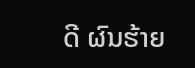ດີ ຜົນຮ້າຍ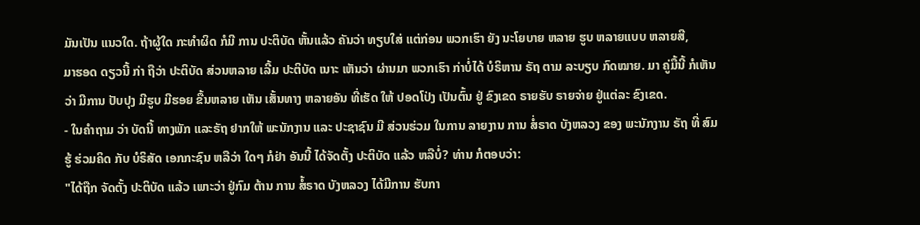ມັນເປັນ ແນວໃດ. ຖ້າຜູ້ໃດ ກະທໍາຜິດ ກໍມີ ການ ປະຕິບັດ ຫັ້ນແລ້ວ ຄັນວ່າ ທຽບໃສ່ ແຕ່ກ່ອນ ພວກເຮົາ ຍັງ ນະໂຍບາຍ ຫລາຍ ຮູບ ຫລາຍແບບ ຫລາຍສີ,
ມາຮອດ ດຽວນີ້ ກ່າ ຖືວ່າ ປະຕິບັດ ສ່ວນຫລາຍ ເລີ້ມ ປະຕິບັດ ເນາະ ເຫັນວ່າ ຜ່ານມາ ພວກເຮົາ ກ່າບໍ່ໄດ້ ບໍຣິຫານ ຣັຖ ຕາມ ລະບຽບ ກົດໝາຍ. ມາ ຄູ່ມື້ນີ້ ກໍເຫັນວ່າ ມີການ ປັບປຸງ ມີຮູບ ມີຮອຍ ຂື້ນຫລາຍ ເຫັນ ເສັ້ນທາງ ຫລາຍອັນ ທີ່ເຮັດ ໃຫ້ ປອດໂປ່ງ ເປັນຕົ້ນ ຢູ່ ຂົງເຂດ ຣາຍຮັບ ຣາຍຈ່າຍ ຢູ່ແຕ່ລະ ຂົງເຂດ.
- ໃນຄໍາຖາມ ວ່າ ບັດນີ້ ທາງພັກ ແລະຣັຖ ຢາກໃຫ້ ພະນັກງານ ແລະ ປະຊາຊົນ ມີ ສ່ວນຮ່ວມ ໃນການ ລາຍງານ ການ ສໍ່ຣາດ ບັງຫລວງ ຂອງ ພະນັກງານ ຣັຖ ທີ່ ສົມຮູ້ ຮ່ວມຄິດ ກັບ ບໍຣິສັດ ເອກກະຊົນ ຫລືວ່າ ໃດໆ ກໍຢ່າ ອັນນີ້ ໄດ້ຈັດຕັ້ງ ປະຕິບັດ ແລ້ວ ຫລືບໍ່? ທ່ານ ກໍຕອບວ່າ:
"ໄດ້ຖືກ ຈັດຕັ້ງ ປະຕິບັດ ແລ້ວ ເພາະວ່າ ຢູ່ກົມ ຕ້ານ ການ ສໍ້ຣາດ ບັງຫລວງ ໄດ້ມີການ ຮັບກາ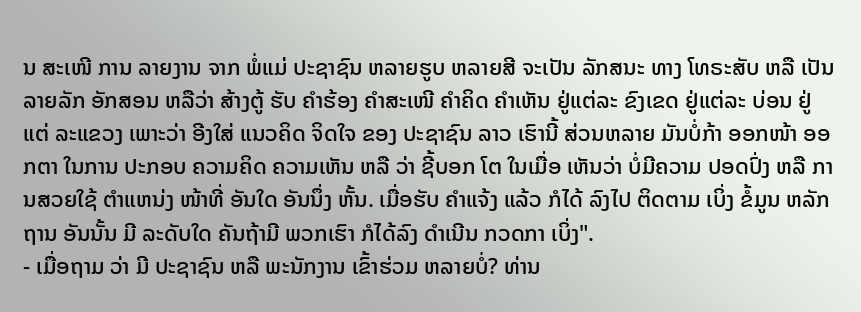ນ ສະເໜີ ການ ລາຍງານ ຈາກ ພໍ່ແມ່ ປະຊາຊົນ ຫລາຍຮູບ ຫລາຍສີ ຈະເປັນ ລັກສນະ ທາງ ໂທຣະສັບ ຫລື ເປັນ ລາຍລັກ ອັກສອນ ຫລືວ່າ ສ້າງຕູ້ ຮັບ ຄໍາຮ້ອງ ຄໍາສະເໜີ ຄໍາຄິດ ຄໍາເຫັນ ຢູ່ແຕ່ລະ ຂົງເຂດ ຢູ່ແຕ່ລະ ບ່ອນ ຢູ່ແຕ່ ລະແຂວງ ເພາະວ່າ ອີງໃສ່ ແນວຄິດ ຈິດໃຈ ຂອງ ປະຊາຊົນ ລາວ ເຮົານີ້ ສ່ວນຫລາຍ ມັນບໍ່ກ້າ ອອກໜ້າ ອອກຕາ ໃນການ ປະກອບ ຄວາມຄິດ ຄວາມເຫັນ ຫລື ວ່າ ຊີ້ບອກ ໂຕ ໃນເມື່ອ ເຫັນວ່າ ບໍ່ມີຄວາມ ປອດປົ່ງ ຫລື ການສວຍໃຊ້ ຕໍາແຫນ່ງ ໜ້າທີ່ ອັນໃດ ອັນນຶ່ງ ຫັ້ນ. ເມື່ອຮັບ ຄໍາແຈ້ງ ແລ້ວ ກໍໄດ້ ລົງໄປ ຕິດຕາມ ເບິ່ງ ຂໍ້ມູນ ຫລັກຖານ ອັນນັ້ນ ມີ ລະດັບໃດ ຄັນຖ້າມີ ພວກເຮົາ ກໍໄດ້ລົງ ດໍາເນີນ ກວດກາ ເບິ່ງ".
- ເມື່ອຖາມ ວ່າ ມີ ປະຊາຊົນ ຫລື ພະນັກງານ ເຂົ້າຮ່ວມ ຫລາຍບໍ່? ທ່ານ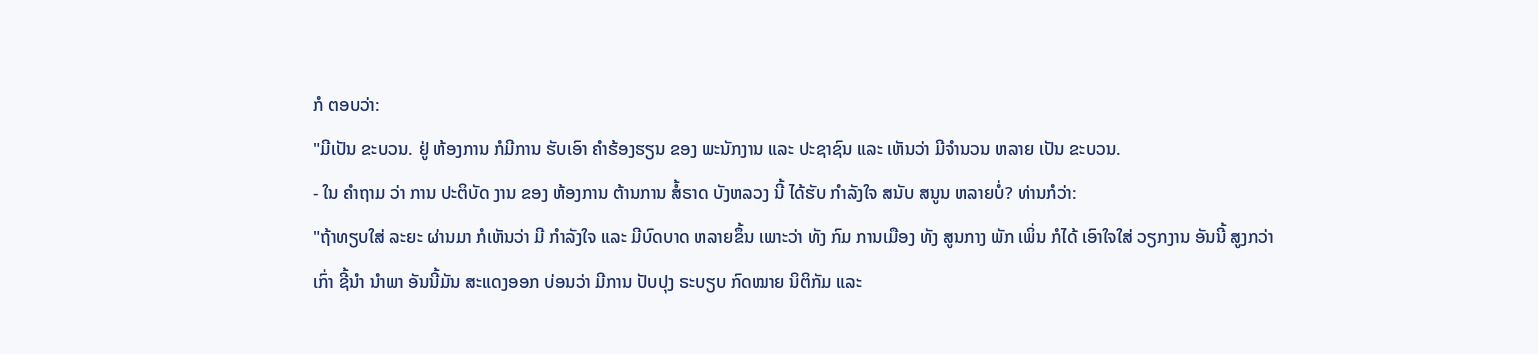ກໍ ຕອບວ່າ:
"ມີເປັນ ຂະບວນ. ຢູ່ ຫ້ອງການ ກໍມີການ ຮັບເອົາ ຄໍາຮ້ອງຮຽນ ຂອງ ພະນັກງານ ແລະ ປະຊາຊົນ ແລະ ເຫັນວ່າ ມີຈໍານວນ ຫລາຍ ເປັນ ຂະບວນ.
- ໃນ ຄໍາຖາມ ວ່າ ການ ປະຕິບັດ ງານ ຂອງ ຫ້ອງການ ຕ້ານການ ສໍ້ຣາດ ບັງຫລວງ ນີ້ ໄດ້ຮັບ ກໍາລັງໃຈ ສນັບ ສນູນ ຫລາຍບໍ່? ທ່ານກໍວ່າ:
"ຖ້າທຽບໃສ່ ລະຍະ ຜ່ານມາ ກໍເຫັນວ່າ ມີ ກໍາລັງໃຈ ແລະ ມີບົດບາດ ຫລາຍຂຶ້ນ ເພາະວ່າ ທັງ ກົມ ການເມືອງ ທັງ ສູນກາງ ພັກ ເພິ່ນ ກໍໄດ້ ເອົາໃຈໃສ່ ວຽກງານ ອັນນີ້ ສູງກວ່າ ເກົ່າ ຊີ້ນໍາ ນໍາພາ ອັນນີ້ມັນ ສະແດງອອກ ບ່ອນວ່າ ມີການ ປັບປຸງ ຣະບຽບ ກົດໝາຍ ນິຕິກັມ ແລະ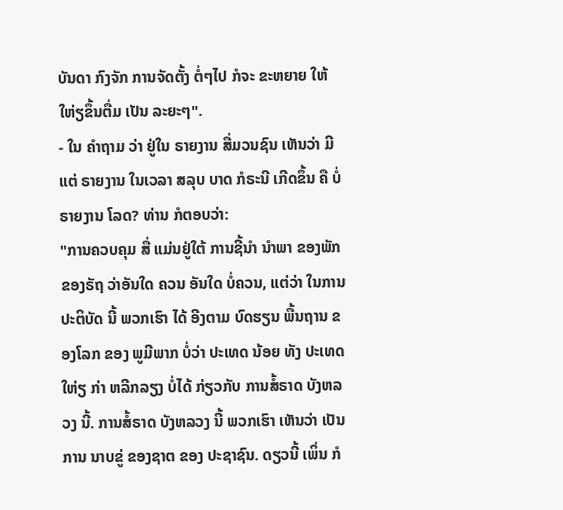ບັນດາ ກົງຈັກ ການຈັດຕັ້ງ ຕໍ່ໆໄປ ກໍຈະ ຂະຫຍາຍ ໃຫ້ ໃຫ່ຽຂຶ້ນຕື່ມ ເປັນ ລະຍະໆ".
- ໃນ ຄໍາຖາມ ວ່າ ຢູ່ໃນ ຣາຍງານ ສື່ມວນຊົນ ເຫັນວ່າ ມີແຕ່ ຣາຍງານ ໃນເວລາ ສລຸບ ບາດ ກໍຣະນີ ເກີດຂຶ້ນ ຄື ບໍ່ຣາຍງານ ໂລດ? ທ່ານ ກໍຕອບວ່າ:
"ການຄວບຄຸມ ສື່ ແມ່ນຢູ່ໃຕ້ ການຊີ້ນໍາ ນໍາພາ ຂອງພັກ ຂອງຣັຖ ວ່າອັນໃດ ຄວນ ອັນໃດ ບໍ່ຄວນ, ແຕ່ວ່າ ໃນການ ປະຕິບັດ ນີ້ ພວກເຮົາ ໄດ້ ອີງຕາມ ບົດຮຽນ ພື້ນຖານ ຂອງໂລກ ຂອງ ພູມີພາກ ບໍ່ວ່າ ປະເທດ ນ້ອຍ ທັງ ປະເທດ ໃຫ່ຽ ກ່າ ຫລີກລຽງ ບໍ່ໄດ້ ກ່ຽວກັບ ການສໍ້ຣາດ ບັງຫລວງ ນີ້. ການສໍ້ຣາດ ບັງຫລວງ ນີ້ ພວກເຮົາ ເຫັນວ່າ ເປັນການ ນາບຂູ່ ຂອງຊາຕ ຂອງ ປະຊາຊົນ. ດຽວນີ້ ເພິ່ນ ກໍ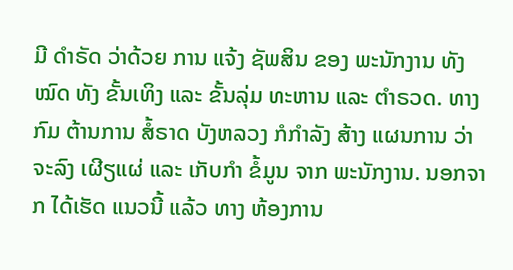ມີ ດໍາຣັດ ວ່າດ້ວຍ ການ ແຈ້ງ ຊັພສິນ ຂອງ ພະນັກງານ ທັງໝົດ ທັງ ຂັ້ນເທິງ ແລະ ຂັ້ນລຸ່ມ ທະຫານ ແລະ ຕໍາຣວດ. ທາງກົມ ຕ້ານການ ສໍ້ຣາດ ບັງຫລວງ ກໍກໍາລັງ ສ້າງ ແຜນການ ວ່າຈະລົງ ເຜີຽແຜ່ ແລະ ເກັບກໍາ ຂໍ້ມູນ ຈາກ ພະນັກງານ. ນອກຈາກ ໄດ້ເຮັດ ແນວນີ້ ແລ້ວ ທາງ ຫ້ອງການ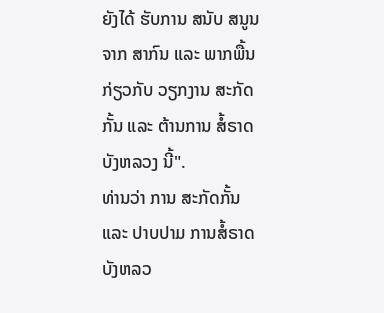ຍັງໄດ້ ຮັບການ ສນັບ ສນູນ ຈາກ ສາກົນ ແລະ ພາກພື້ນ ກ່ຽວກັບ ວຽກງານ ສະກັດກັ້ນ ແລະ ຕ້ານການ ສໍ້ຣາດ ບັງຫລວງ ນີ້".
ທ່ານວ່າ ການ ສະກັດກັ້ນ ແລະ ປາບປາມ ການສໍ້ຣາດ ບັງຫລວ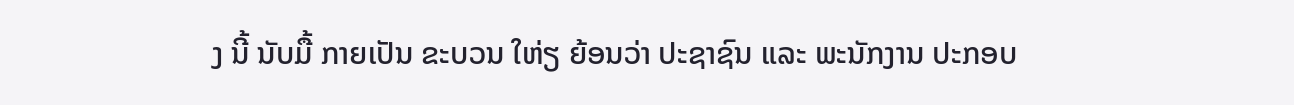ງ ນີ້ ນັບມື້ ກາຍເປັນ ຂະບວນ ໃຫ່ຽ ຍ້ອນວ່າ ປະຊາຊົນ ແລະ ພະນັກງານ ປະກອບ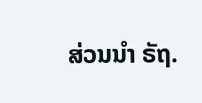ສ່ວນນໍາ ຣັຖ.